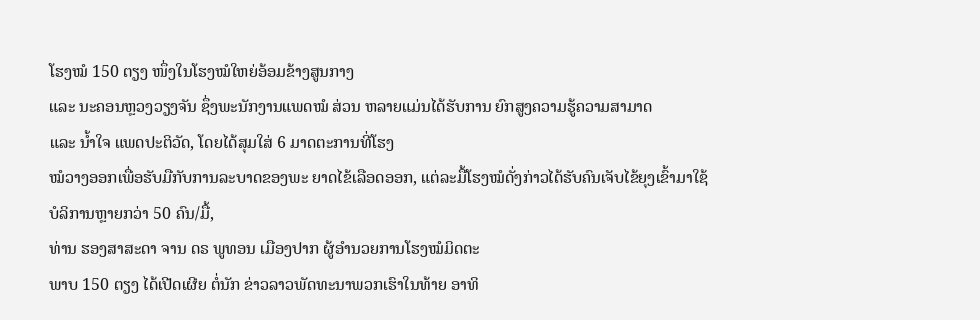ໂຮງໝໍ 150 ຕຽງ ໜຶ່ງໃນໂຮງໝໍໃຫຍ່ອ້ອມຂ້າງສູນກາງ
ແລະ ນະຄອນຫຼວງວຽງຈັນ ຊຶ່ງພະນັກງານແພດໝໍ ສ່ວນ ຫລາຍແມ່ນໄດ້ຮັບການ ຍົກສູງຄວາມຮູ້ຄວາມສາມາດ
ແລະ ນ້ຳໃຈ ແພດປະຕິວັດ, ໂດຍໄດ້ສຸມໃສ່ 6 ມາດຕະການທີ່ໂຮງ
ໝໍວາງອອກເພື່ອຮັບມືກັບການລະບາດຂອງພະ ຍາດໄຂ້ເລືອດອອກ, ແຕ່ລະມື້ໂຮງໝໍດັ່ງກ່າວໄດ້ຮັບຄົນເຈັບໄຂ້ຍຸງເຂົ້າມາໃຊ້
ບໍລິການຫຼາຍກວ່າ 50 ຄົນ/ມື້,
ທ່ານ ຮອງສາສະດາ ຈານ ດຣ ພູທອນ ເມືອງປາກ ຜູ້ອຳນວຍການໂຮງໝໍມິດຕະ
ພາບ 150 ຕຽງ ໄດ້ເປີດເຜີຍ ຕໍ່ນັກ ຂ່າວລາວພັດທະນາພວກເຮົາໃນທ້າຍ ອາທິ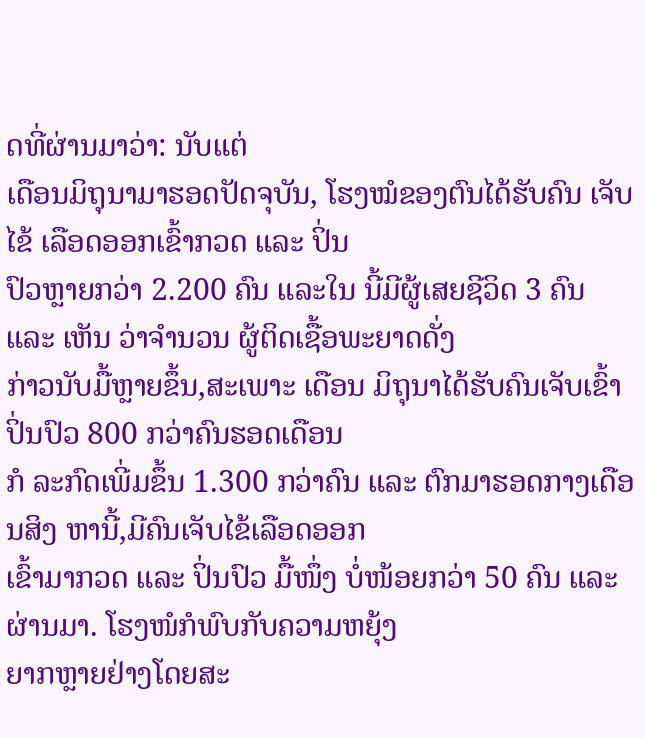ດທີ່ຜ່ານມາວ່າ: ນັບແຕ່
ເດືອນມິຖຸນາມາຮອດປັດຈຸບັນ, ໂຮງໝໍຂອງຕົນໄດ້ຮັບຄົນ ເຈັບໄຂ້ ເລືອດອອກເຂົ້າກວດ ແລະ ປິ່ນ
ປົວຫຼາຍກວ່າ 2.200 ຄົນ ແລະໃນ ນີ້ມີຜູ້ເສຍຊີວິດ 3 ຄົນ ແລະ ເຫັນ ວ່າຈຳນວນ ຜູ້ຕິດເຊື້ອພະຍາດດັ່ງ
ກ່າວນັບມື້ຫຼາຍຂຶ້ນ,ສະເພາະ ເດືອນ ມິຖຸນາໄດ້ຮັບຄົນເຈັບເຂົ້າ ປິ່ນປົວ 800 ກວ່າຄົນຮອດເດືອນ
ກໍ ລະກົດເພີ່ມຂຶ້ນ 1.300 ກວ່າຄົນ ແລະ ຕົກມາຮອດກາງເດືອນສິງ ຫານີ້,ມີຄົນເຈັບໄຂ້ເລືອດອອກ
ເຂົ້າມາກວດ ແລະ ປິ່ນປົວ ມື້ໜຶ່ງ ບໍ່ໜ້ອຍກວ່າ 50 ຄົນ ແລະ ຜ່ານມາ. ໂຮງໜໍກໍພົບກັບຄວາມຫຍຸ້ງ
ຍາກຫຼາຍຢ່າງໂດຍສະ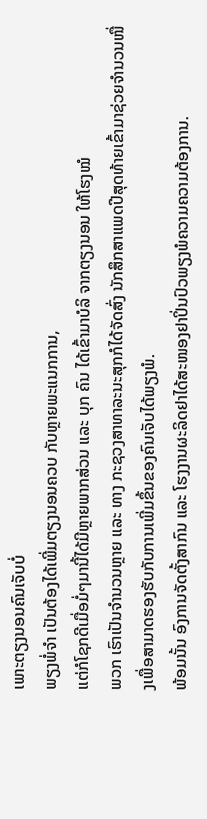ເພາະຕຽງນອນຄົນເຈັບບໍ່
ພຽງພໍ່ຈຳ ເປັນຕ້ອງໄດ້ເພີ່ມຕຽງນອນຄວບ ກັບຫຼາຍພະແນກການ,
ແຕ່ກໍໂຊກດີເມື່ອມໍ່ໆມານີ້ໄດ້ມີຫຼາຍພາກສ່ວນ ແລະ ບຸກ ຄົນ ໄດ້ເຂົ້າມາບໍລິ ຈາກຕຽງນອນ ໃຫ້ໂຮງໝໍ
ພວກ ເຮົາເປັນຈຳນວນຫຼາຍ ແລະ ທາງ ກະຊວງສາທາລະນະສຸກກໍໄດ້ຈັດສົ່ງ ນັກສຶກສາແພດປີສຸດທ້າຍເຂົ້າມາຊ່ວຍຈຳນວນໜື່ງເພື່ອສາມາດຮອງຮັບກັບການເພີ່ມຂຶ້ນຂອງຄົນເຈັບໄດ້ພຽງພໍ.
ພ້ອມນັ້ນ ອົງການຈັດຕັ້ງສາກົນ ແລະ ໂຮງງານຜະລິດຢາໄດ້ສະໜອງຢາປິ່ນປົວພຽງພໍຄວາມຄວາມຕ້ອງການ.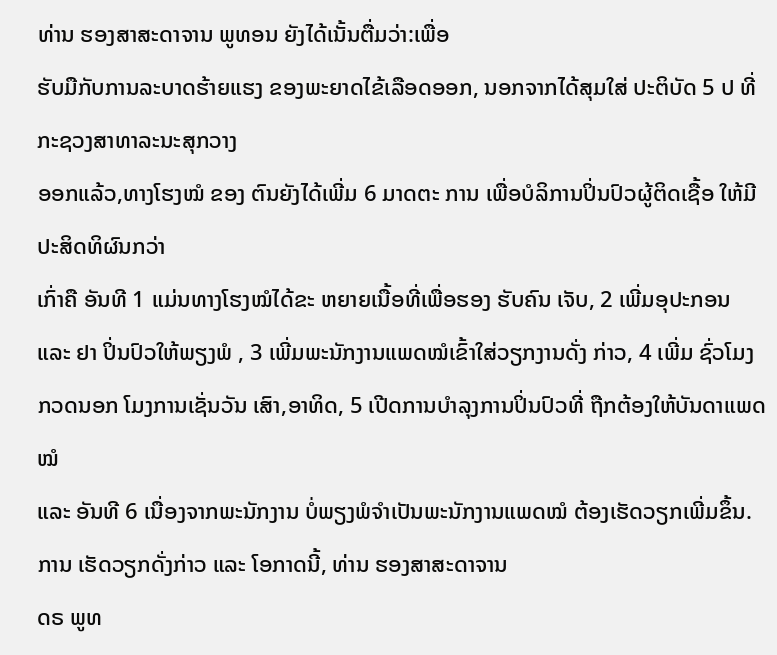ທ່ານ ຮອງສາສະດາຈານ ພູທອນ ຍັງໄດ້ເນັ້ນຕື່ມວ່າ:ເພື່ອ
ຮັບມືກັບການລະບາດຮ້າຍແຮງ ຂອງພະຍາດໄຂ້ເລືອດອອກ, ນອກຈາກໄດ້ສຸມໃສ່ ປະຕິບັດ 5 ປ ທີ່ກະຊວງສາທາລະນະສຸກວາງ
ອອກແລ້ວ,ທາງໂຮງໝໍ ຂອງ ຕົນຍັງໄດ້ເພີ່ມ 6 ມາດຕະ ການ ເພື່ອບໍລິການປິ່ນປົວຜູ້ຕິດເຊື້ອ ໃຫ້ມີປະສິດທິຜົນກວ່າ
ເກົ່າຄື ອັນທີ 1 ແມ່ນທາງໂຮງໝໍໄດ້ຂະ ຫຍາຍເນື້ອທີ່ເພື່ອຮອງ ຮັບຄົນ ເຈັບ, 2 ເພີ່ມອຸປະກອນ
ແລະ ຢາ ປິ່ນປົວໃຫ້ພຽງພໍ , 3 ເພີ່ມພະນັກງານແພດໝໍເຂົ້າໃສ່ວຽກງານດັ່ງ ກ່າວ, 4 ເພີ່ມ ຊົ່ວໂມງ
ກວດນອກ ໂມງການເຊັ່ນວັນ ເສົາ,ອາທິດ, 5 ເປີດການບຳລຸງການປິ່ນປົວທີ່ ຖືກຕ້ອງໃຫ້ບັນດາແພດໝໍ
ແລະ ອັນທີ 6 ເນື່ອງຈາກພະນັກງານ ບໍ່ພຽງພໍຈຳເປັນພະນັກງານແພດໝໍ ຕ້ອງເຮັດວຽກເພີ່ມຂຶ້ນ.
ການ ເຮັດວຽກດັ່ງກ່າວ ແລະ ໂອກາດນີ້, ທ່ານ ຮອງສາສະດາຈານ
ດຣ ພູທ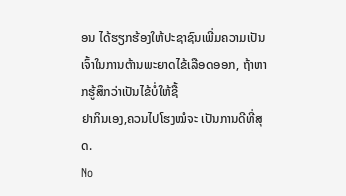ອນ ໄດ້ຮຽກຮ້ອງໃຫ້ປະຊາຊົນເພີ່ມຄວາມເປັນ ເຈົ້າໃນການຕ້ານພະຍາດໄຂ້ເລືອດອອກ, ຖ້າຫາກຮູ້ສຶກວ່າເປັນໄຂ້ບໍ່ໃຫ້ຊື້
ຢາກິນເອງ,ຄວນໄປໂຮງໝໍຈະ ເປັນການດີທີ່ສຸດ.
No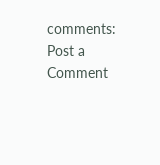comments:
Post a Comment